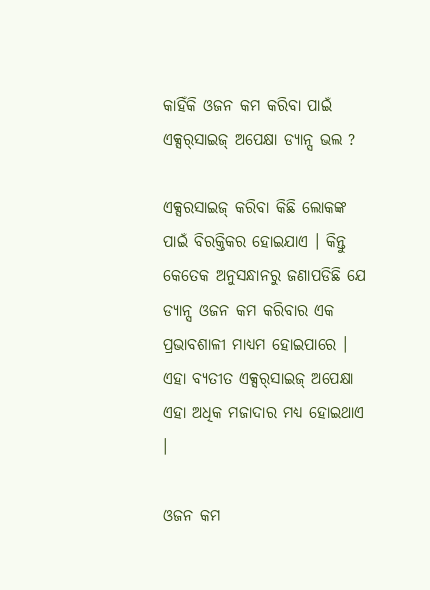କାହିଁକି ଓଜନ କମ କରିବା ପାଇଁ ଏକ୍ସର୍‌ସାଇଜ୍‌ ଅପେକ୍ଷା ଡ୍ୟାନ୍ସ ଭଲ ?

ଏକ୍ସରସାଇଜ୍‌ କରିବା କିଛି ଲୋକଙ୍କ ପାଇଁ ବିରକ୍ତିକର ହୋଇଯାଏ । କିନ୍ତୁ କେତେକ ଅନୁସନ୍ଧାନରୁ ଜଣାପଡିଛି ଯେ ଡ୍ୟାନ୍ସ ଓଜନ କମ କରିବାର ଏକ ପ୍ରଭାବଶାଳୀ ମାଧ୍ୟମ ହୋଇପାରେ । ଏହା ବ୍ୟତୀତ ଏକ୍ସର୍‌ସାଇଜ୍‌ ଅପେକ୍ଷା ଏହା ଅଧିକ ମଜାଦାର ମଧ୍ୟ ହୋଇଥାଏ ।

ଓଜନ କମ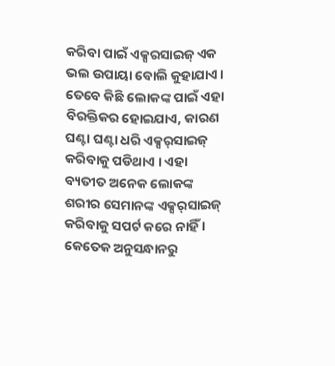କରିବା ପାଇଁ ଏକ୍ସରସାଇଜ୍‌ ଏକ ଭଲ ଉପାୟା ବୋଲି କୁହାଯାଏ । ତେବେ କିଛି ଲୋକଙ୍କ ପାଇଁ ଏହା ବିରକ୍ତିକର ହୋଇଯାଏ, କାରଣ ଘଣ୍ଟା ଘଣ୍ଟା ଧରି ଏକ୍ସର୍‌ସାଇଜ୍‌ କରିବାକୁ ପଡିଥାଏ । ଏହା ବ୍ୟତୀତ ଅନେକ ଲୋକଙ୍କ ଶରୀର ସେମାନଙ୍କ ଏକ୍ସର୍‌ସାଇଜ୍‌ କରିବାକୁ ସପର୍ଟ କରେ ନାହିଁ । କେତେକ ଅନୁସନ୍ଧାନରୁ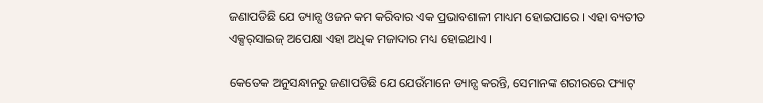ଜଣାପଡିଛି ଯେ ଡ୍ୟାନ୍ସ ଓଜନ କମ କରିବାର ଏକ ପ୍ରଭାବଶାଳୀ ମାଧ୍ୟମ ହୋଇପାରେ । ଏହା ବ୍ୟତୀତ ଏକ୍ସର୍‌ସାଇଜ୍‌ ଅପେକ୍ଷା ଏହା ଅଧିକ ମଜାଦାର ମଧ୍ୟ ହୋଇଥାଏ ।

କେତେକ ଅନୁସନ୍ଧାନରୁ ଜଣାପଡିଛି ଯେ ଯେଉଁମାନେ ଡ୍ୟାନ୍ସ କରନ୍ତି, ସେମାନଙ୍କ ଶରୀରରେ ଫ୍ୟାଟ୍‌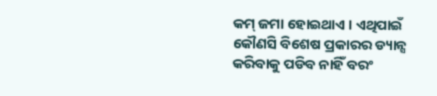କମ୍ ଜମା ହୋଇଥାଏ । ଏଥିପାଇଁ କୌଣସି ବିଶେଷ ପ୍ରକାରର ଡ୍ୟାନ୍ସ କରିବାକୁ ପଡିବ ନାହିଁ ବରଂ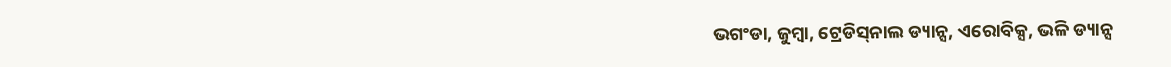ଭଗଂଡା, ଜୁମ୍ବା, ଟ୍ରେଡିସ୍‌ନାଲ ଡ୍ୟାନ୍ସ, ଏରୋବିକ୍ସ, ଭଳି ଡ୍ୟାନ୍ସ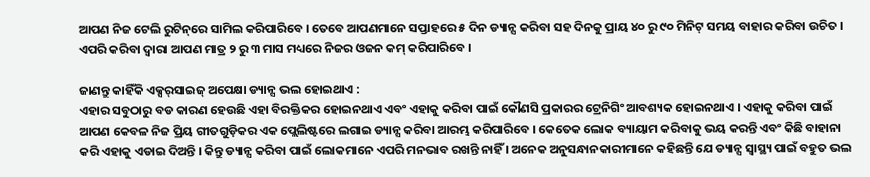ଆପଣ ନିଜ ଟେଲି ରୁଟିନ୍‌ରେ ସାମିଲ କରିପାରିବେ । ତେବେ ଆପଣମାନେ ସପ୍ତାହରେ ୫ ଦିନ ଡ୍ୟାନ୍ସ କରିବା ସହ ଦିନକୁ ପ୍ରାୟ ୪୦ ରୁ ୯୦ ମିନିଟ୍ ସମୟ ବାହାର କରିବା ଉଚିତ । ଏପରି କରିବା ଦ୍ୱାରା ଆପଣ ମାତ୍ର ୨ ରୁ ୩ ମାସ ମଧ୍ୟରେ ନିଜର ଓଜନ କମ୍‌ କରିପାରିବେ ।

ଜାଣନ୍ତୁ କାହିଁକି ଏକ୍ସର୍‌ସାଇଜ୍‌ ଅପେକ୍ଷା ଡ୍ୟାନ୍ସ ଭଲ ହୋଇଥାଏ :
ଏହାର ସବୁଠାରୁ ବଡ କାରଣ ହେଉଛି ଏହା ବିରକ୍ତିକର ହୋଇନଥାଏ ଏବଂ ଏହାକୁ କରିବା ପାଇଁ କୌଣସି ପ୍ରକାରର ଟ୍ରେନିଗିଂ ଆବଶ୍ୟକ ହୋଇନଥାଏ । ଏହାକୁ କରିବା ପାଇଁ ଆପଣ କେବଳ ନିଜ ପ୍ରିୟ ଗୀତଗୁଡ଼ିକର ଏକ ପ୍ଲେଲିଷ୍ଟରେ ଲଗାଇ ଡ୍ୟାନ୍ସ କରିବା ଆରମ୍ଭ କରିପାରିବେ । କେତେକ ଲୋକ ବ୍ୟାୟାମ କରିବାକୁ ଭୟ କରନ୍ତି ଏବଂ କିଛି ବାହାନା କରି ଏହାକୁ ଏଡାଇ ଦିଅନ୍ତି । କିନ୍ତୁ ଡ୍ୟାନ୍ସ କରିବା ପାଇଁ ଲୋକମାନେ ଏପରି ମନଭାବ ରଖନ୍ତି ନାହିଁ । ଅନେକ ଅନୁସନ୍ଧାନକାରୀମାନେ କହିଛନ୍ତି ଯେ ଡ୍ୟାନ୍ସ ସ୍ୱାସ୍ଥ୍ୟ ପାଇଁ ବହୁତ ଭଲ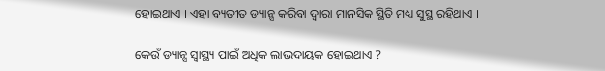ହୋଇଥାଏ । ଏହା ବ୍ୟତୀତ ଡ୍ୟାନ୍ସ କରିବା ଦ୍ୱାରା ମାନସିକ ସ୍ଥିତି ମଧ୍ୟ ସୁସ୍ଥ ରହିଥାଏ ।

କେଉଁ ଡ୍ୟାନ୍ସ ସ୍ୱାସ୍ଥ୍ୟ ପାଇଁ ଅଧିକ ଲାଭଦାୟକ ହୋଇଥାଏ ?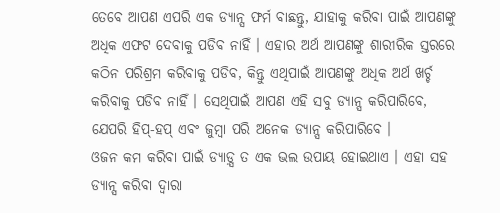ତେବେ ଆପଣ ଏପରି ଏକ ଡ୍ୟାନ୍ସ ଫର୍ମ ବାଛନ୍ତୁ, ଯାହାକୁ କରିବା ପାଇଁ ଆପଣଙ୍କୁ ଅଧିକ ଏଫଟ ଦେବାକୁ ପଡିବ ନାହିଁ । ଏହାର ଅର୍ଥ ଆପଣଙ୍କୁ ଶାରୀରିକ ସ୍ତରରେ କଠିନ ପରିଶ୍ରମ କରିବାକୁ ପଡିବ, କିନ୍ତୁ ଏଥିପାଇଁ ଆପଣଙ୍କୁ ଅଧିକ ଅର୍ଥ ଖର୍ଚ୍ଚ କରିବାକୁ ପଡିବ ନାହିଁ । ସେଥିପାଇଁ ଆପଣ ଏହି ସବୁ ଡ୍ୟାନ୍ସ କରିପାରିବେ, ଯେପରି ହିପ୍-ହପ୍ ଏବଂ ଜୁମ୍ବା ପରି ଅନେକ ଡ୍ୟାନ୍ସ କରିପାରିବେ ।
ଓଜନ କମ କରିବା ପାଇଁ ଡ୍ୟାଡ଼୍ସ ତ ଏକ ଭଲ ଉପାୟ ହୋଇଥାଏ । ଏହା ସହ ଡ୍ୟାନ୍ସ କରିବା ଦ୍ୱାରା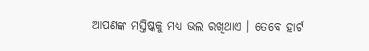ଆପଣଙ୍କ ମସ୍ତିଷ୍କକୁ ମଧ୍ୟ ଭଲ ରଖିଥାଏ । ତେବେ ହାର୍ଟ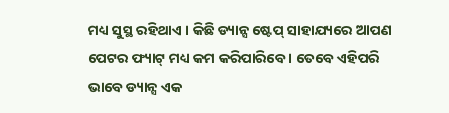ମଧ୍ୟ ସୁସ୍ଥ ରହିଥାଏ । କିଛି ଡ୍ୟାନ୍ସ ଷ୍ଟେପ୍ ସାହାଯ୍ୟରେ ଆପଣ ପେଟର ଫ୍ୟାଟ୍‌ ମଧ୍ୟ କମ କରିପାରିବେ । ତେବେ ଏହିପରି ଭାବେ ଡ୍ୟାନ୍ସ ଏକ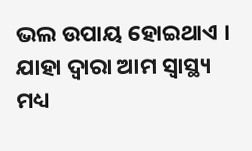ଭଲ ଉପାୟ ହୋଇଥାଏ । ଯାହା ଦ୍ୱାରା ଆମ ସ୍ୱାସ୍ଥ୍ୟ ମଧ୍ୟ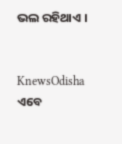ଭଲ ରହିଥାଏ ।


KnewsOdisha ଏବେ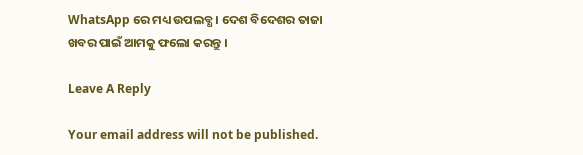WhatsApp ରେ ମଧ୍ୟ ଉପଲବ୍ଧ । ଦେଶ ବିଦେଶର ତାଜା ଖବର ପାଇଁ ଆମକୁ ଫଲୋ କରନ୍ତୁ ।

Leave A Reply

Your email address will not be published.